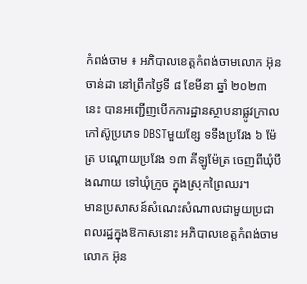កំពង់ចាម ៖ អភិបាលខេត្តកំពង់ចាមលោក អ៊ុន ចាន់ដា នៅព្រឹកថ្ងៃទី ៨ ខែមីនា ឆ្នាំ ២០២៣ នេះ បានអញ្ជើញបើកការដ្ឋានស្ថាបនាផ្លូវក្រាលកៅស៊ូប្រភេទ DBSTមួយខ្សែ ទទឹងប្រវែង ៦ ម៉ែត្រ បណ្ដោយប្រវែង ១៣ គីឡូម៉ែត្រ ចេញពីឃុំបឹងណាយ ទៅឃុំក្រូច ក្នុងស្រុកព្រៃឈរ។
មានប្រសាសន៍សំណេះសំណាលជាមួយប្រជាពលរដ្ឋក្នុងឱកាសនោះ អភិបាលខេត្តកំពង់ចាម លោក អ៊ុន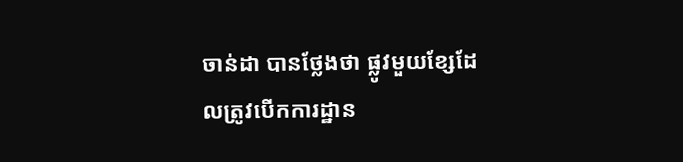ចាន់ដា បានថ្លែងថា ផ្លូវមួយខ្សែដែលត្រូវបើកការដ្ឋាន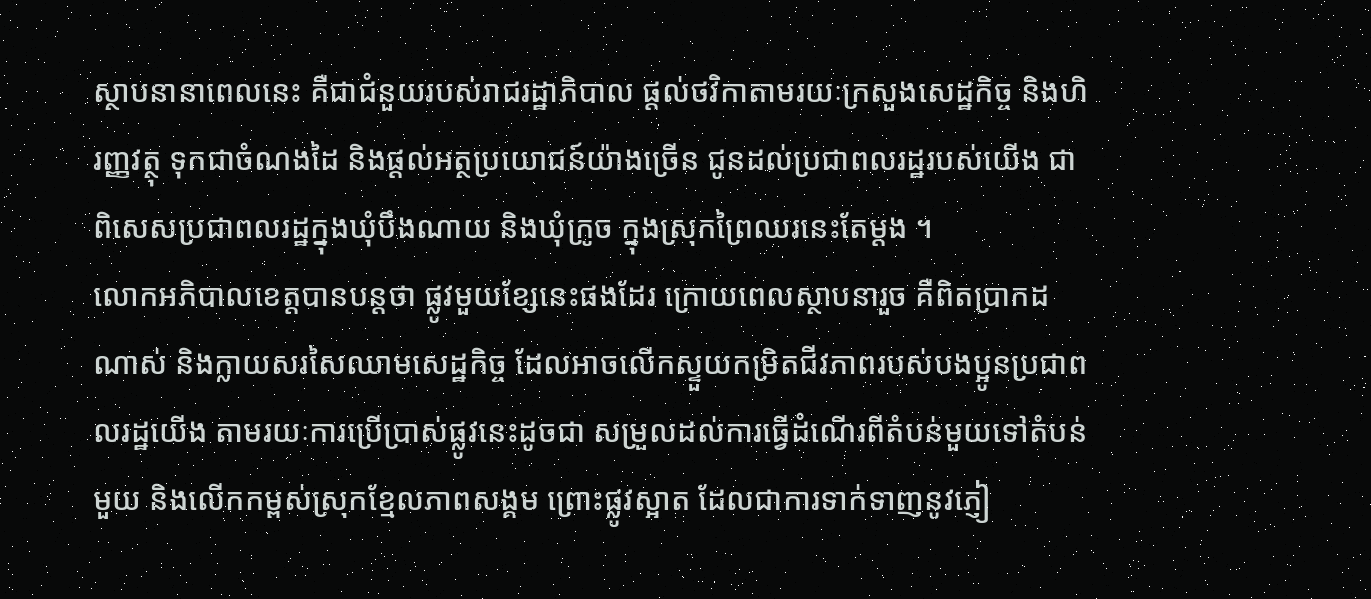ស្ថាបនានាពេលនេះ គឺជាជំនួយរបស់រាជរដ្ឋាភិបាល ផ្ដល់ថវិកាតាមរយៈក្រសួងសេដ្ឋកិច្ច និងហិរញ្ញវត្ថុ ទុកជាចំណងដៃ និងផ្ដល់អត្ថប្រយោជន៍យ៉ាងច្រើន ជូនដល់ប្រជាពលរដ្ឋរបស់យើង ជាពិសេសប្រជាពលរដ្ឋក្នុងឃុំបឹងណាយ និងឃុំក្រូច ក្នុងស្រុកព្រៃឈរនេះតែម្តង ។
លោកអភិបាលខេត្តបានបន្តថា ផ្លូវមួយខ្សែនេះផងដែរ ក្រោយពេលស្ថាបនារួច គឺពិតប្រាកដណាស់ និងក្លាយសរសៃឈាមសេដ្ឋកិច្ច ដែលអាចលើកស្ទួយកម្រិតជីវភាពរបស់បងប្អូនប្រជាពលរដ្ឋយើង តាមរយៈការប្រើប្រាស់ផ្លូវនេះដូចជា សម្រួលដល់ការធ្វើដំណើរពីតំបន់មួយទៅតំបន់មួយ និងលើកកម្ពស់ស្រុកខ្មែលភាពសង្គម ព្រោះផ្លូវស្អាត ដែលជាការទាក់ទាញនូវភ្ញៀ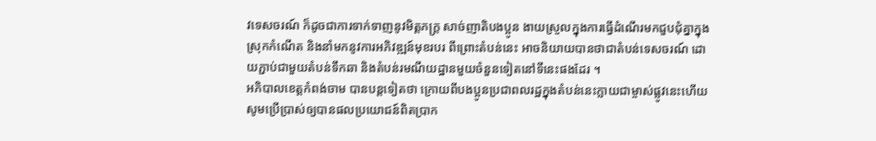វទេសចរណ៍ ក៏ដូចជាការទាក់ទាញនូវមិត្តភក្ត្រ សាច់ញាតិបងប្អូន ងាយស្រួលក្នុងការធ្វើដំណើរមកជួបជុំគ្នាក្នុងស្រុកកំណើត និងនាំមកនូវការអភិវឌ្ឍន៍មុខរបរ ពីព្រោះតំបន់នេះ អាចនិយាយបានថាជាតំបន់ទេសចរណ៍ ដោយភ្ជាប់ជាមួយតំបន់ទឹកឆា និងតំបន់រមណីយដ្ឋានមួយចំនួនទៀតនៅទីនេះផងដែរ ។
អភិបាលខេត្តកំពង់ចាម បានបន្តទៀតថា ក្រោយពីបងប្អូនប្រជាពលរដ្ឋក្នុងតំបន់នេះក្លាយជាម្ចាស់ផ្លូវនេះហើយ សូមប្រើប្រាស់ឲ្យបានផលប្រយោជន៍ពិតប្រាក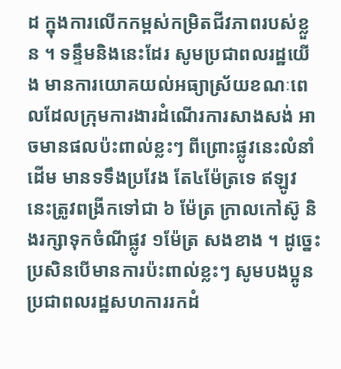ដ ក្នុងការលើកកម្ពស់កម្រិតជីវភាពរបស់ខ្លួន ។ ទន្ទឹមនិងនេះដែរ សូមប្រជាពលរដ្ឋយើង មានការយោគយល់អធ្យាស្រ័យខណៈពេលដែលក្រុមការងារដំណើរការសាងសង់ អាចមានផលប៉ះពាល់ខ្លះៗ ពីព្រោះផ្លូវនេះលំនាំដើម មានទទឹងប្រវែង តែ៤ម៉ែត្រទេ ឥឡូវនេះត្រូវពង្រីកទៅជា ៦ ម៉ែត្រ ក្រាលកៅស៊ូ និងរក្សាទុកចំណីផ្លូវ ១ម៉ែត្រ សងខាង ។ ដូច្នេះប្រសិនបើមានការប៉ះពាល់ខ្លះៗ សូមបងប្អូនប្រជាពលរដ្ឋសហការរកដំ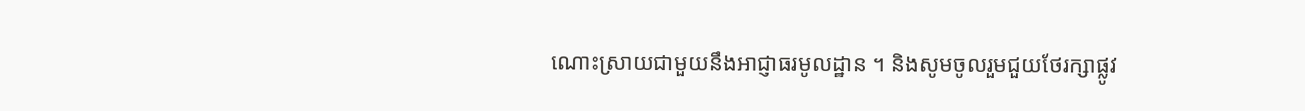ណោះស្រាយជាមួយនឹងអាជ្ញាធរមូលដ្ឋាន ។ និងសូមចូលរួមជួយថែរក្សាផ្លូវ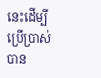នេះដើម្បីប្រើប្រាស់បាន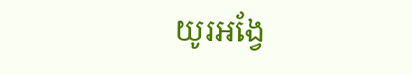យូរអង្វែ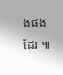ងផងដែរ ៕